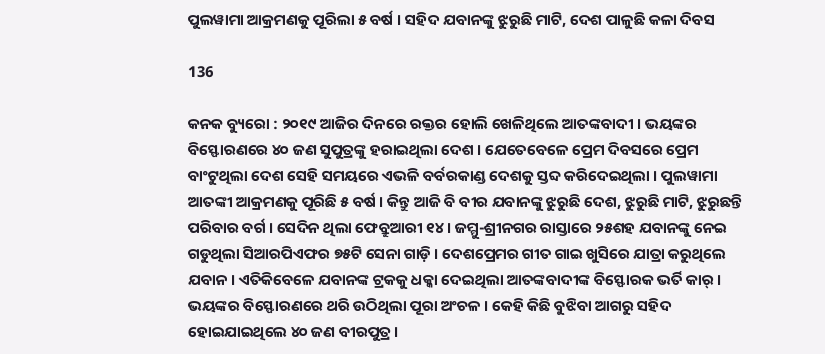ପୁଲୱାମା ଆକ୍ରମଣକୁ ପୂରିଲା ୫ ବର୍ଷ । ସହିଦ ଯବାନଙ୍କୁ ଝୁରୁଛି ମାଟି, ଦେଶ ପାଳୁଛି କଳା ଦିବସ

136

କନକ ବ୍ୟୁରୋ : ୨୦୧୯ ଆଜିର ଦିନରେ ରକ୍ତର ହୋଲି ଖେଳିଥିଲେ ଆତଙ୍କବାଦୀ । ଭୟଙ୍କର ବିସ୍ଫୋରଣରେ ୪୦ ଜଣ ସୁପୁତ୍ରଙ୍କୁ ହରାଇଥିଲା ଦେଶ । ଯେତେବେଳେ ପ୍ରେମ ଦିବସରେ ପ୍ରେମ ବାଂଟୁଥିଲା ଦେଶ ସେହି ସମୟରେ ଏଭଳି ବର୍ବରକାଣ୍ଡ ଦେଶକୁ ସ୍ତବ୍ଦ କରିଦେଇଥିଲା । ପୁଲୱାମା ଆତଙ୍କୀ ଆକ୍ରମଣକୁ ପୂରିଛି ୫ ବର୍ଷ । କିନ୍ତୁ ଆଜି ବି ବୀର ଯବାନଙ୍କୁ ଝୁରୁଛି ଦେଶ, ଝୁରୁଛି ମାଟି, ଝୁରୁଛନ୍ତି ପରିବାର ବର୍ଗ । ସେଦିନ ଥିଲା ଫେବ୍ରୁଆରୀ ୧୪ । ଜମ୍ମୁ-ଶ୍ରୀନଗର ରାସ୍ତାରେ ୨୫ଶହ ଯବାନଙ୍କୁ ନେଇ ଗଡୁଥିଲା ସିଆରପିଏଫର ୭୫ଟି ସେନା ଗାଡ଼ି । ଦେଶପ୍ରେମର ଗୀତ ଗାଇ ଖୁସିରେ ଯାତ୍ରା କରୁଥିଲେ ଯବାନ । ଏତିକିବେଳେ ଯବାନଙ୍କ ଟ୍ରକକୁ ଧକ୍କା ଦେଇଥିଲା ଆତଙ୍କବାଦୀଙ୍କ ବିସ୍ଫୋରକ ଭର୍ତି କାର୍ । ଭୟଙ୍କର ବିସ୍ଫୋରଣରେ ଥରି ଉଠିଥିଲା ପୂରା ଅଂଚଳ । କେହି କିଛି ବୁଝିବା ଆଗରୁ ସହିଦ ହୋଇଯାଇଥିଲେ ୪୦ ଜଣ ବୀରପୁତ୍ର ।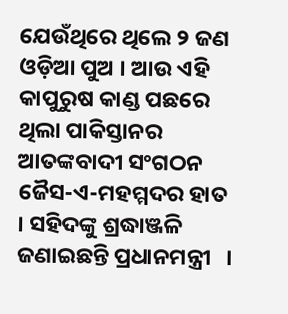ଯେଉଁଥିରେ ଥିଲେ ୨ ଜଣ ଓଡ଼ିଆ ପୁଅ । ଆଉ ଏହି କାପୁରୁଷ କାଣ୍ଡ ପଛରେ ଥିଲା ପାକିସ୍ତାନର ଆତଙ୍କବାଦୀ ସଂଗଠନ ଜୈସ-ଏ-ମହମ୍ମଦର ହାତ । ସହିଦଙ୍କୁ ଶ୍ରଦ୍ଧାଞ୍ଜଳି ଜଣାଇଛନ୍ତି ପ୍ରଧାନମନ୍ତ୍ରୀ   ।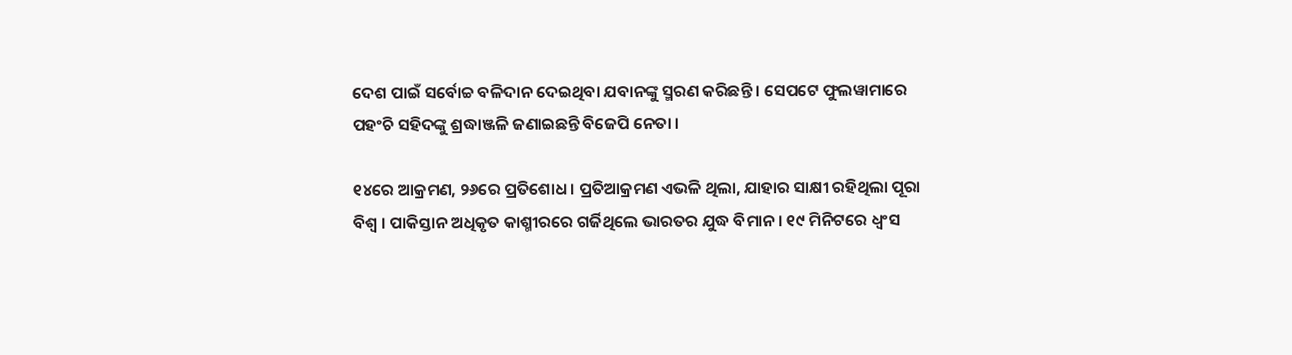ଦେଶ ପାଇଁ ସର୍ବୋଚ୍ଚ ବଳିଦାନ ଦେଇଥିବା ଯବାନଙ୍କୁ ସ୍ମରଣ କରିଛନ୍ତି । ସେପଟେ ଫୁଲୱାମାରେ ପହଂଚି ସହିଦଙ୍କୁ ଶ୍ରଦ୍ଧାଞ୍ଜଳି ଜଣାଇଛନ୍ତି ବିଜେପି ନେତା ।

୧୪ରେ ଆକ୍ରମଣ, ୨୬ରେ ପ୍ରତିଶୋଧ । ପ୍ରତିଆକ୍ରମଣ ଏଭଳି ଥିଲା, ଯାହାର ସାକ୍ଷୀ ରହିଥିଲା ପୂରା ବିଶ୍ୱ । ପାକିସ୍ତାନ ଅଧିକୃତ କାଶ୍ମୀରରେ ଗର୍ଜିଥିଲେ ଭାରତର ଯୁଦ୍ଧ ବିମାନ । ୧୯ ମିନିଟରେ ଧ୍ୱଂସ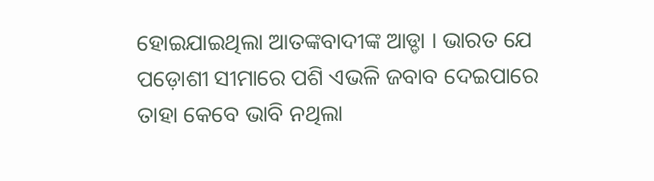ହୋଇଯାଇଥିଲା ଆତଙ୍କବାଦୀଙ୍କ ଆଡ୍ଡା । ଭାରତ ଯେ ପଡ଼ୋଶୀ ସୀମାରେ ପଶି ଏଭଳି ଜବାବ ଦେଇପାରେ ତାହା କେବେ ଭାବି ନଥିଲା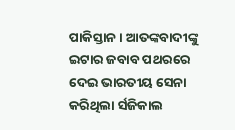ପାକିସ୍ତାନ । ଆତଙ୍କବାଦୀଙ୍କୁ ଇଟାର ଜବାବ ପଥରରେ ଦେଇ ଭାରତୀୟ ସେନା କରିଥିଲା ର୍ସଜିକାଲ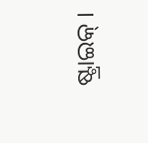ଷ୍ଟ୍ରାଇକ୍ ।